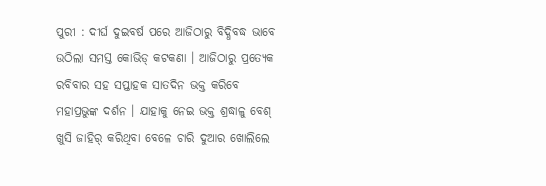ପୁରୀ : ଦୀର୍ଘ ଦୁଇବର୍ଷ ପରେ ଆଜିଠାରୁ ବିଦ୍ଧିବଦ୍ଧ ଭାବେ ଉଠିଲା ସମସ୍ତ କୋଭିଡ୍ କଟକଣା । ଆଜିଠାରୁ ପ୍ରତ୍ୟେକ ରବିବାର ସହ ସପ୍ତାହକ ସାତଦିନ ଭକ୍ତ କରିବେ ମହାପ୍ରଭୁଙ୍କ ଦର୍ଶନ । ଯାହାକୁ ନେଇ ଭକ୍ତ ଶ୍ରଦ୍ଧାଳୁ ବେଶ୍ ଖୁସି ଜାହିର୍ କରିଥିବା ବେଳେ ଚାରି ଦୁଆର ଖୋଲିଲେ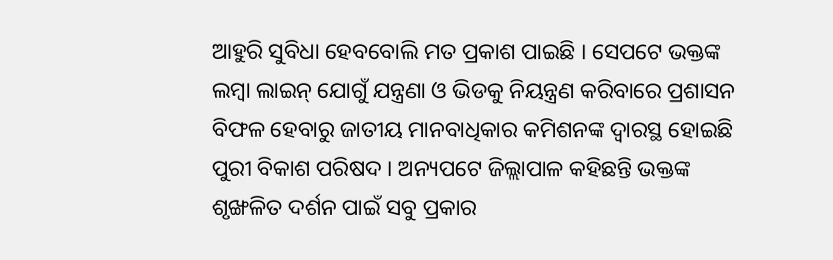ଆହୁରି ସୁବିଧା ହେବବୋଲି ମତ ପ୍ରକାଶ ପାଇଛି । ସେପଟେ ଭକ୍ତଙ୍କ ଲମ୍ବା ଲାଇନ୍ ଯୋଗୁଁ ଯନ୍ତ୍ରଣା ଓ ଭିଡକୁ ନିୟନ୍ତ୍ରଣ କରିବାରେ ପ୍ରଶାସନ ବିଫଳ ହେବାରୁ ଜାତୀୟ ମାନବାଧିକାର କମିଶନଙ୍କ ଦ୍ୱାରସ୍ଥ ହୋଇଛି ପୁରୀ ବିକାଶ ପରିଷଦ । ଅନ୍ୟପଟେ ଜିଲ୍ଲାପାଳ କହିଛନ୍ତି ଭକ୍ତଙ୍କ ଶୃଙ୍ଖଳିତ ଦର୍ଶନ ପାଇଁ ସବୁ ପ୍ରକାର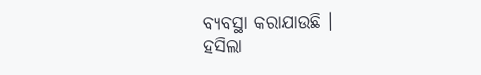ବ୍ୟବସ୍ଥା କରାଯାଉଛି ।
ହସିଲା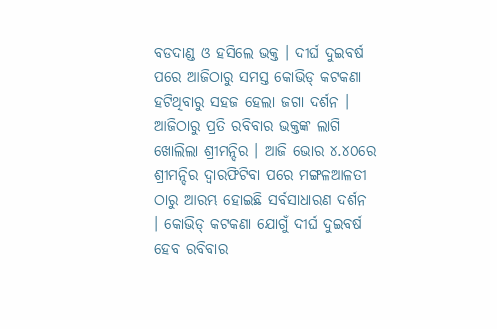ବଡଦାଣ୍ଡ ଓ ହସିଲେ ଭକ୍ତ । ଦୀର୍ଘ ଦୁଇବର୍ଷ ପରେ ଆଜିଠାରୁ ସମସ୍ତ କୋଭିଡ୍ କଟକଣା ହଟିଥିବାରୁ ସହଜ ହେଲା ଜଗା ଦର୍ଶନ । ଆଜିଠାରୁ ପ୍ରତି ରବିବାର ଭକ୍ତଙ୍କ ଲାଗି ଖୋଲିଲା ଶ୍ରୀମନ୍ଦିର । ଆଜି ଭୋର ୪.୪୦ରେ ଶ୍ରୀମନ୍ଦିର ଦ୍ୱାରଫିଟିବା ପରେ ମଙ୍ଗଳଆଳତୀ ଠାରୁ ଆରମ୍ଭ ହୋଇଛି ସର୍ବସାଧାରଣ ଦର୍ଶନ । କୋଭିଡ୍ କଟକଣା ଯୋଗୁଁ ଦୀର୍ଘ ଦୁଇବର୍ଷ ହେବ ରବିବାର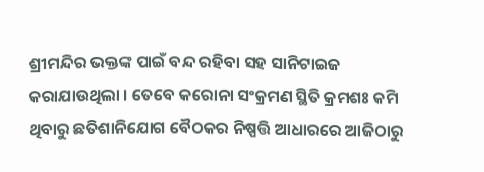ଶ୍ରୀମନ୍ଦିର ଭକ୍ତଙ୍କ ପାଇଁ ବନ୍ଦ ରହିବା ସହ ସାନିଟାଇଜ କରାଯାଉଥିଲା । ତେବେ କରୋନା ସଂକ୍ରମଣ ସ୍ଥିତି କ୍ରମଶଃ କମି ଥିବାରୁ ଛତିଶାନିଯୋଗ ବୈଠକର ନିଷ୍ପତ୍ତି ଆଧାରରେ ଆଜିଠାରୁ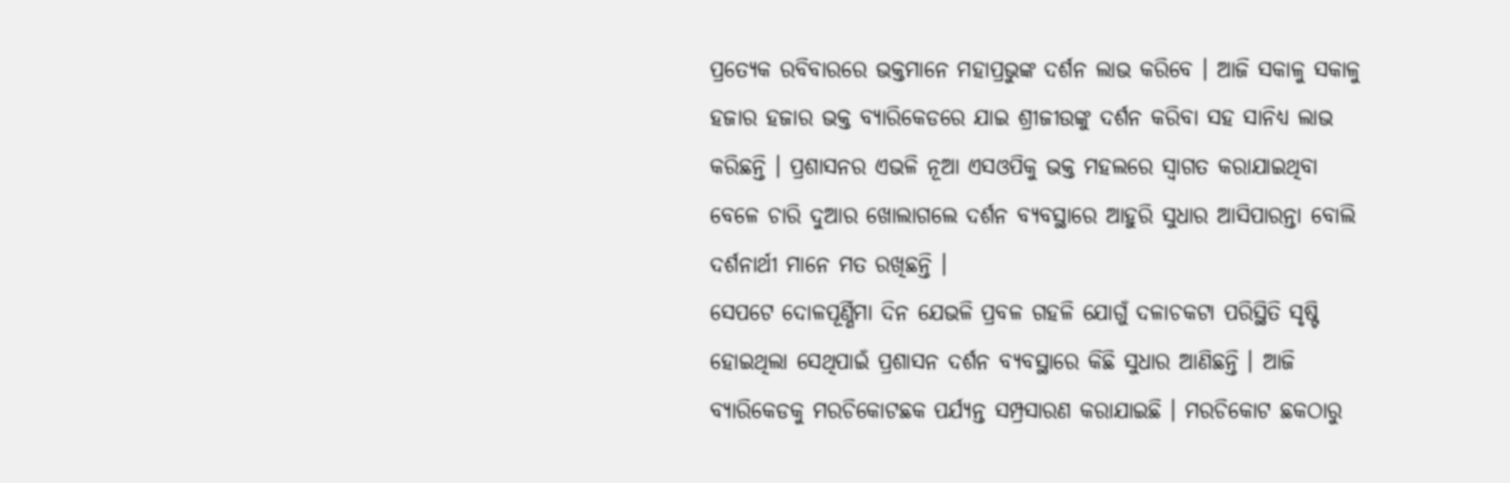ପ୍ରତ୍ୟେକ ରବିବାରରେ ଭକ୍ତମାନେ ମହାପ୍ରଭୁଙ୍କ ଦର୍ଶନ ଲାଭ କରିବେ । ଆଜି ସକାଳୁ ସକାଳୁ ହଜାର ହଜାର ଭକ୍ତ ବ୍ୟାରିକେଡରେ ଯାଇ ଶ୍ରୀଜୀଉଙ୍କୁ ଦର୍ଶନ କରିବା ସହ ସାନିଧ୍ୟ ଲାଭ କରିଛନ୍ତି । ପ୍ରଶାସନର ଏଭଳି ନୂଆ ଏସଓପିକୁ ଭକ୍ତ ମହଲରେ ସ୍ୱାଗତ କରାଯାଇଥିବା ବେଳେ ଚାରି ଦୁଆର ଖୋଲାଗଲେ ଦର୍ଶନ ବ୍ୟବସ୍ଥାରେ ଆହୁରି ସୁଧାର ଆସିପାରନ୍ତା ବୋଲି ଦର୍ଶନାର୍ଥୀ ମାନେ ମତ ରଖିଛନ୍ତି ।
ସେପଟେ ଦୋଳପୂର୍ଣ୍ଣିମା ଦିନ ଯେଭଳି ପ୍ରବଳ ଗହଳି ଯୋଗୁଁ ଦଳାଚକଟା ପରିସ୍ଥିତି ସୃଷ୍ଟି ହୋଇଥିଲା ସେଥିପାଇଁ ପ୍ରଶାସନ ଦର୍ଶନ ବ୍ୟବସ୍ଥାରେ କିଛି ସୁଧାର ଆଣିଛନ୍ତି । ଆଜି ବ୍ୟାରିକେଡକୁ ମରଚିକୋଟଛକ ପର୍ଯ୍ୟନ୍ତ ସମ୍ପ୍ରସାରଣ କରାଯାଇଛି । ମରଚିକୋଟ ଛକଠାରୁ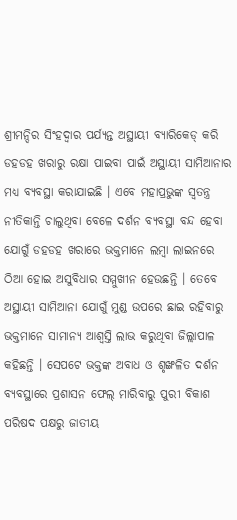ଶ୍ରୀମନ୍ଦିର ସିଂହଦ୍ୱାର ପର୍ଯ୍ୟନ୍ତ ଅସ୍ଥାୟୀ ବ୍ୟାରିକେଡ୍ କରି ଡହଡହ ଖରାରୁ ରକ୍ଷା ପାଇବା ପାଇଁ ଅସ୍ଥାୟୀ ସାମିଆନାର ମଧ୍ୟ ବ୍ୟବସ୍ଥା କରାଯାଇଛି । ଏବେ ମହାପ୍ରଭୁଙ୍କ ସ୍ୱତନ୍ତ୍ର ନୀତିକାନ୍ତି ଚାଲୁଥିବା ବେଳେ ଦର୍ଶନ ବ୍ୟବସ୍ଥା ବନ୍ଦ ହେବା ଯୋଗୁଁ ଡହଡହ ଖରାରେ ଭକ୍ତମାନେ ଲମ୍ବା ଲାଇନରେ ଠିଆ ହୋଇ ଅସୁବିଧାର ସମ୍ମୁଖୀନ ହେଉଛନ୍ତି । ତେବେ ଅସ୍ଥାୟୀ ସାମିଆନା ଯୋଗୁଁ ମୁଣ୍ଡ ଉପରେ ଛାଇ ରହିବାରୁ ଭକ୍ତମାନେ ସାମାନ୍ୟ ଆଶ୍ୱସ୍ତି ଲାଭ କରୁଥିବା ଜିଲ୍ଲାପାଳ କହିଛନ୍ତି । ସେପଟେ ଭକ୍ତଙ୍କ ଅବାଧ ଓ ଶୃଙ୍ଖଳିତ ଦର୍ଶନ ବ୍ୟବସ୍ଥାରେ ପ୍ରଶାସନ ଫେଲ୍ ମାରିବାରୁ ପୁରୀ ବିକାଶ ପରିଷଦ ପକ୍ଷରୁ ଜାତୀୟ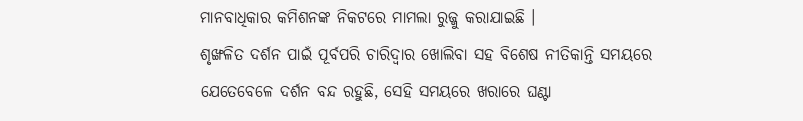ମାନବାଧିକାର କମିଶନଙ୍କ ନିକଟରେ ମାମଲା ରୁଜ୍ଜୁ କରାଯାଇଛି ।
ଶୃଙ୍ଖଳିତ ଦର୍ଶନ ପାଇଁ ପୂର୍ବପରି ଚାରିଦ୍ୱାର ଖୋଲିବା ସହ ବିଶେଷ ନୀତିକାନ୍ତି ସମୟରେ ଯେତେବେଳେ ଦର୍ଶନ ବନ୍ଦ ରହୁଛି, ସେହି ସମୟରେ ଖରାରେ ଘଣ୍ଟା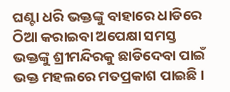ଘଣ୍ଟା ଧରି ଭକ୍ତଙ୍କୁ ବାହାରେ ଧାଡିରେ ଠିଆ କରାଇବା ଅପେକ୍ଷା ସମସ୍ତ ଭକ୍ତଙ୍କୁ ଶ୍ରୀମନ୍ଦିରକୁ ଛାଡିଦେବା ପାଇଁ ଭକ୍ତ ମହଲରେ ମତପ୍ରକାଶ ପାଇଛି ।